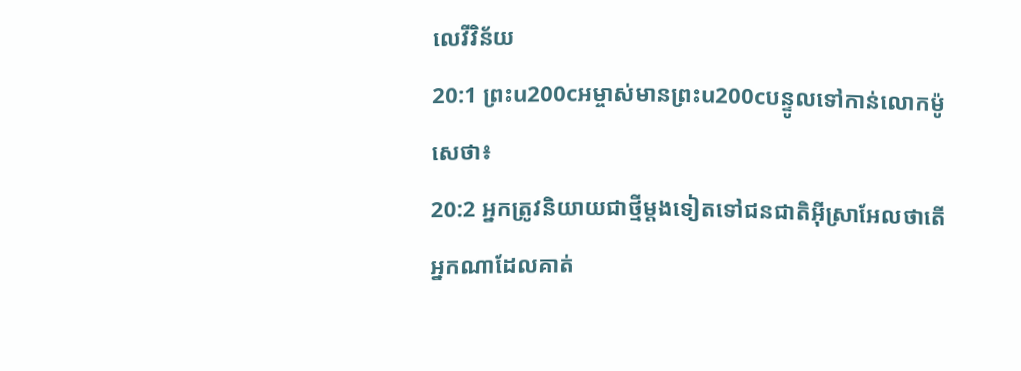លេវីវិន័យ
20:1 ព្រះu200cអម្ចាស់មានព្រះu200cបន្ទូលទៅកាន់លោកម៉ូសេថា៖
20:2 អ្នកត្រូវនិយាយជាថ្មីម្តងទៀតទៅជនជាតិអ៊ីស្រាអែលថាតើអ្នកណាដែលគាត់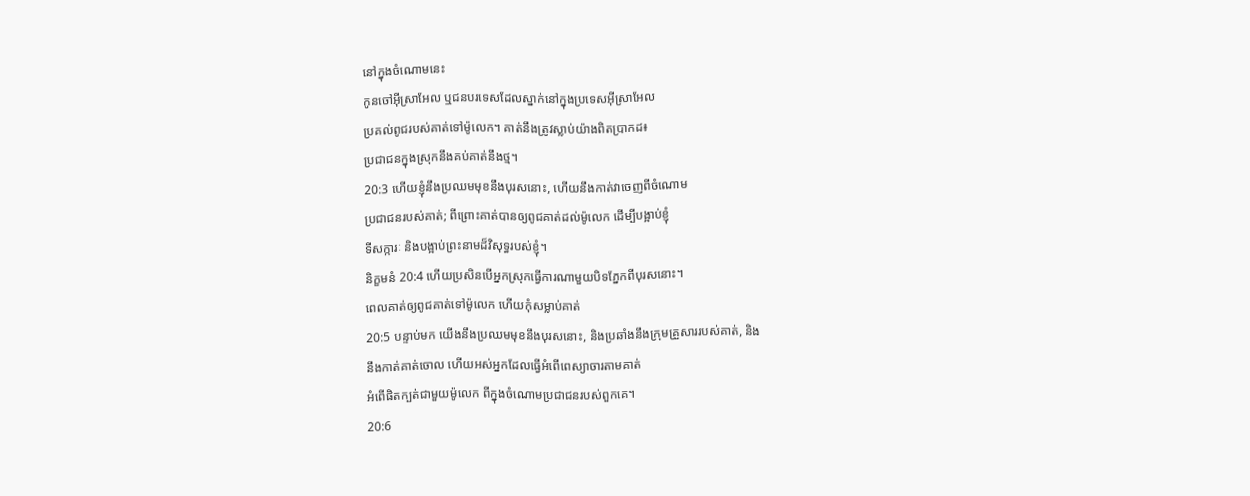នៅក្នុងចំណោមនេះ
កូនចៅអ៊ីស្រាអែល ឬជនបរទេសដែលស្នាក់នៅក្នុងប្រទេសអ៊ីស្រាអែល
ប្រគល់ពូជរបស់គាត់ទៅម៉ូលេក។ គាត់នឹងត្រូវស្លាប់យ៉ាងពិតប្រាកដ៖
ប្រជាជនក្នុងស្រុកនឹងគប់គាត់នឹងថ្ម។
20:3 ហើយខ្ញុំនឹងប្រឈមមុខនឹងបុរសនោះ, ហើយនឹងកាត់វាចេញពីចំណោម
ប្រជាជនរបស់គាត់; ពីព្រោះគាត់បានឲ្យពូជគាត់ដល់ម៉ូលេក ដើម្បីបង្អាប់ខ្ញុំ
ទីសក្ការៈ និងបង្អាប់ព្រះនាមដ៏វិសុទ្ធរបស់ខ្ញុំ។
និក្ខមនំ 20:4 ហើយប្រសិនបើអ្នកស្រុកធ្វើការណាមួយបិទភ្នែកពីបុរសនោះ។
ពេលគាត់ឲ្យពូជគាត់ទៅម៉ូលេក ហើយកុំសម្លាប់គាត់
20:5 បន្ទាប់មក យើងនឹងប្រឈមមុខនឹងបុរសនោះ, និងប្រឆាំងនឹងក្រុមគ្រួសាររបស់គាត់, និង
នឹងកាត់គាត់ចោល ហើយអស់អ្នកដែលធ្វើអំពើពេស្យាចារតាមគាត់
អំពើផិតក្បត់ជាមួយម៉ូលេក ពីក្នុងចំណោមប្រជាជនរបស់ពួកគេ។
20:6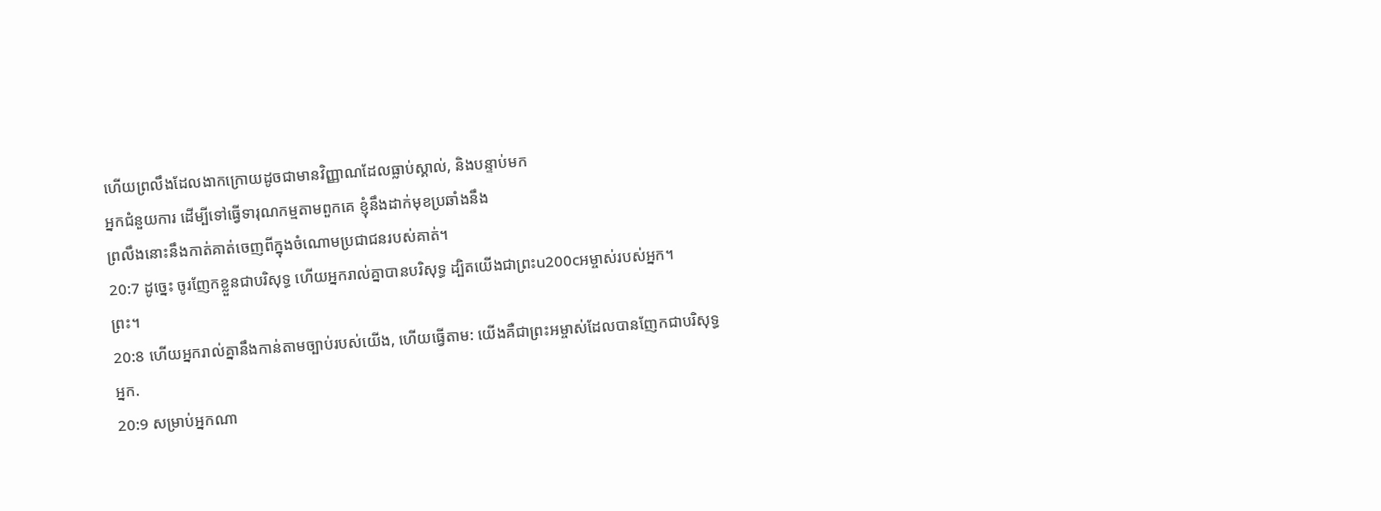ហើយព្រលឹងដែលងាកក្រោយដូចជាមានវិញ្ញាណដែលធ្លាប់ស្គាល់, និងបន្ទាប់មក
អ្នកជំនួយការ ដើម្បីទៅធ្វើទារុណកម្មតាមពួកគេ ខ្ញុំនឹងដាក់មុខប្រឆាំងនឹង
ព្រលឹងនោះនឹងកាត់គាត់ចេញពីក្នុងចំណោមប្រជាជនរបស់គាត់។
20:7 ដូច្នេះ ចូរញែកខ្លួនជាបរិសុទ្ធ ហើយអ្នករាល់គ្នាបានបរិសុទ្ធ ដ្បិតយើងជាព្រះu200cអម្ចាស់របស់អ្នក។
ព្រះ។
20:8 ហើយអ្នករាល់គ្នានឹងកាន់តាមច្បាប់របស់យើង, ហើយធ្វើតាម: យើងគឺជាព្រះអម្ចាស់ដែលបានញែកជាបរិសុទ្ធ
អ្នក.
20:9 សម្រាប់អ្នកណា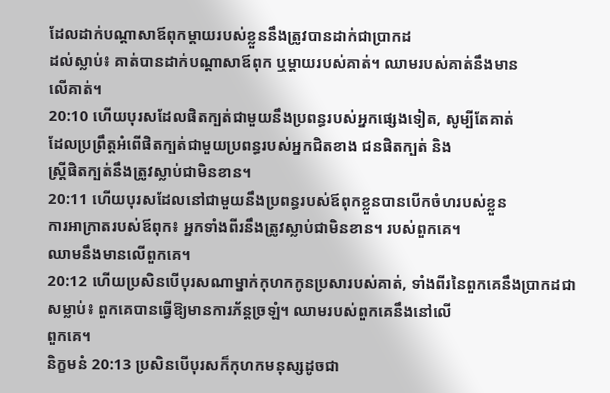ដែលដាក់បណ្តាសាឪពុកម្តាយរបស់ខ្លួននឹងត្រូវបានដាក់ជាប្រាកដ
ដល់ស្លាប់៖ គាត់បានដាក់បណ្ដាសាឪពុក ឬម្ដាយរបស់គាត់។ ឈាមរបស់គាត់នឹងមាន
លើគាត់។
20:10 ហើយបុរសដែលផិតក្បត់ជាមួយនឹងប្រពន្ធរបស់អ្នកផ្សេងទៀត, សូម្បីតែគាត់
ដែលប្រព្រឹត្តអំពើផិតក្បត់ជាមួយប្រពន្ធរបស់អ្នកជិតខាង ជនផិតក្បត់ និង
ស្ត្រីផិតក្បត់នឹងត្រូវស្លាប់ជាមិនខាន។
20:11 ហើយបុរសដែលនៅជាមួយនឹងប្រពន្ធរបស់ឪពុកខ្លួនបានបើកចំហរបស់ខ្លួន
ការអាក្រាតរបស់ឪពុក៖ អ្នកទាំងពីរនឹងត្រូវស្លាប់ជាមិនខាន។ របស់ពួកគេ។
ឈាមនឹងមានលើពួកគេ។
20:12 ហើយប្រសិនបើបុរសណាម្នាក់កុហកកូនប្រសារបស់គាត់, ទាំងពីរនៃពួកគេនឹងប្រាកដជា
សម្លាប់៖ ពួកគេបានធ្វើឱ្យមានការភ័ន្តច្រឡំ។ ឈាមរបស់ពួកគេនឹងនៅលើ
ពួកគេ។
និក្ខមនំ 20:13 ប្រសិនបើបុរសក៏កុហកមនុស្សដូចជា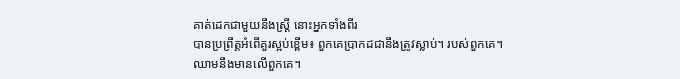គាត់ដេកជាមួយនឹងស្ត្រី នោះអ្នកទាំងពីរ
បានប្រព្រឹត្តអំពើគួរស្អប់ខ្ពើម៖ ពួកគេប្រាកដជានឹងត្រូវស្លាប់។ របស់ពួកគេ។
ឈាមនឹងមានលើពួកគេ។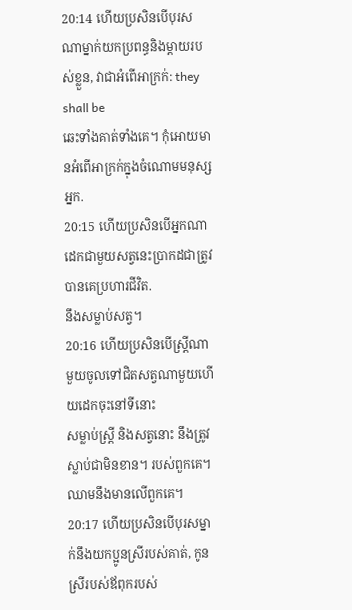20:14 ហើយប្រសិនបើបុរសណាម្នាក់យកប្រពន្ធនិងម្តាយរបស់ខ្លួន, វាជាអំពើអាក្រក់: they shall be
ឆេះទាំងគាត់ទាំងគេ។ កុំអោយមានអំពើអាក្រក់ក្នុងចំណោមមនុស្ស
អ្នក.
20:15 ហើយប្រសិនបើអ្នកណាដេកជាមួយសត្វនេះប្រាកដជាត្រូវបានគេប្រហារជីវិត.
នឹងសម្លាប់សត្វ។
20:16 ហើយប្រសិនបើស្ត្រីណាមួយចូលទៅជិតសត្វណាមួយហើយដេកចុះនៅទីនោះ
សម្លាប់ស្ត្រី និងសត្វនោះ នឹងត្រូវស្លាប់ជាមិនខាន។ របស់ពួកគេ។
ឈាមនឹងមានលើពួកគេ។
20:17 ហើយប្រសិនបើបុរសម្នាក់នឹងយកប្អូនស្រីរបស់គាត់, កូនស្រីរបស់ឪពុករបស់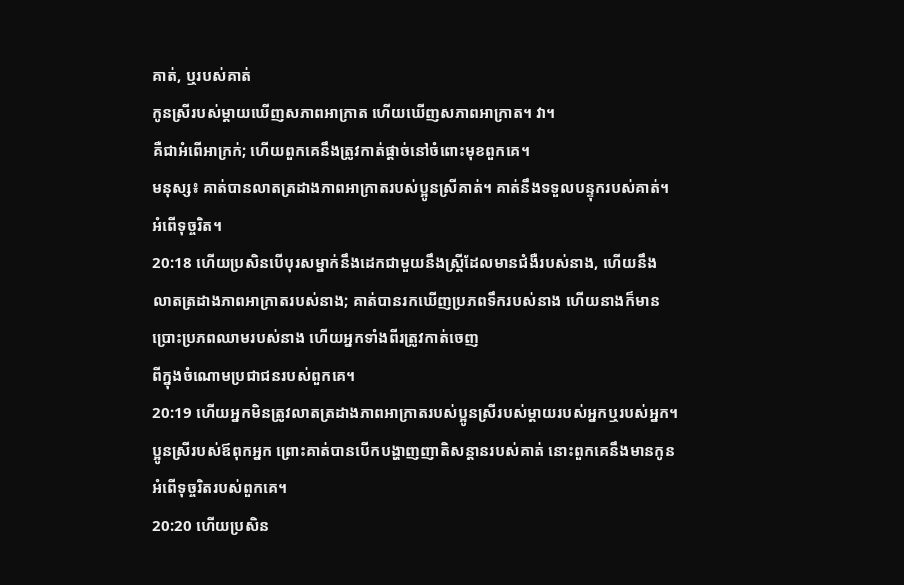គាត់, ឬរបស់គាត់
កូនស្រីរបស់ម្ដាយឃើញសភាពអាក្រាត ហើយឃើញសភាពអាក្រាត។ វា។
គឺជាអំពើអាក្រក់; ហើយពួកគេនឹងត្រូវកាត់ផ្តាច់នៅចំពោះមុខពួកគេ។
មនុស្ស៖ គាត់បានលាតត្រដាងភាពអាក្រាតរបស់ប្អូនស្រីគាត់។ គាត់នឹងទទួលបន្ទុករបស់គាត់។
អំពើទុច្ចរិត។
20:18 ហើយប្រសិនបើបុរសម្នាក់នឹងដេកជាមួយនឹងស្ត្រីដែលមានជំងឺរបស់នាង, ហើយនឹង
លាតត្រដាងភាពអាក្រាតរបស់នាង; គាត់បានរកឃើញប្រភពទឹករបស់នាង ហើយនាងក៏មាន
ប្រោះប្រភពឈាមរបស់នាង ហើយអ្នកទាំងពីរត្រូវកាត់ចេញ
ពីក្នុងចំណោមប្រជាជនរបស់ពួកគេ។
20:19 ហើយអ្នកមិនត្រូវលាតត្រដាងភាពអាក្រាតរបស់ប្អូនស្រីរបស់ម្តាយរបស់អ្នកឬរបស់អ្នក។
ប្អូនស្រីរបស់ឪពុកអ្នក ព្រោះគាត់បានបើកបង្ហាញញាតិសន្តានរបស់គាត់ នោះពួកគេនឹងមានកូន
អំពើទុច្ចរិតរបស់ពួកគេ។
20:20 ហើយប្រសិន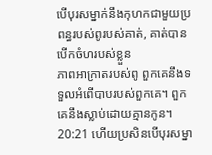បើបុរសម្នាក់នឹងកុហកជាមួយប្រពន្ធរបស់ពូរបស់គាត់, គាត់បានបើកចំហរបស់ខ្លួន
ភាពអាក្រាតរបស់ពូ ពួកគេនឹងទទួលអំពើបាបរបស់ពួកគេ។ ពួកគេនឹងស្លាប់ដោយគ្មានកូន។
20:21 ហើយប្រសិនបើបុរសម្នា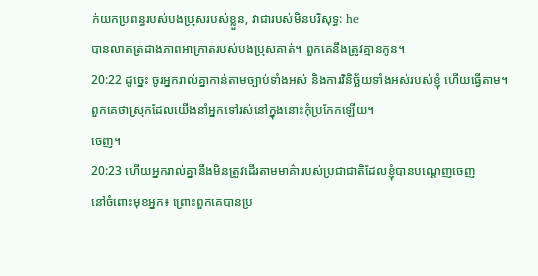ក់យកប្រពន្ធរបស់បងប្រុសរបស់ខ្លួន, វាជារបស់មិនបរិសុទ្ធ: he
បានលាតត្រដាងភាពអាក្រាតរបស់បងប្រុសគាត់។ ពួកគេនឹងត្រូវគ្មានកូន។
20:22 ដូច្នេះ ចូរអ្នករាល់គ្នាកាន់តាមច្បាប់ទាំងអស់ និងការវិនិច្ឆ័យទាំងអស់របស់ខ្ញុំ ហើយធ្វើតាម។
ពួកគេថាស្រុកដែលយើងនាំអ្នកទៅរស់នៅក្នុងនោះកុំប្រកែកឡើយ។
ចេញ។
20:23 ហើយអ្នករាល់គ្នានឹងមិនត្រូវដើរតាមមាគ៌ារបស់ប្រជាជាតិដែលខ្ញុំបានបណ្ដេញចេញ
នៅចំពោះមុខអ្នក៖ ព្រោះពួកគេបានប្រ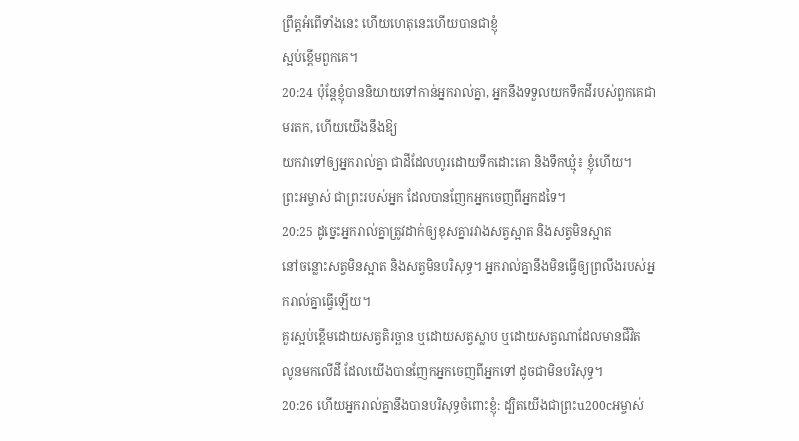ព្រឹត្តអំពើទាំងនេះ ហើយហេតុនេះហើយបានជាខ្ញុំ
ស្អប់ខ្ពើមពួកគេ។
20:24 ប៉ុន្តែខ្ញុំបាននិយាយទៅកាន់អ្នករាល់គ្នា, អ្នកនឹងទទួលយកទឹកដីរបស់ពួកគេជាមរតក, ហើយយើងនឹងឱ្យ
យកវាទៅឲ្យអ្នករាល់គ្នា ជាដីដែលហូរដោយទឹកដោះគោ និងទឹកឃ្មុំ៖ ខ្ញុំហើយ។
ព្រះអម្ចាស់ ជាព្រះរបស់អ្នក ដែលបានញែកអ្នកចេញពីអ្នកដទៃ។
20:25 ដូច្នេះអ្នករាល់គ្នាត្រូវដាក់ឲ្យខុសគ្នារវាងសត្វស្អាត និងសត្វមិនស្អាត
នៅចន្លោះសត្វមិនស្អាត និងសត្វមិនបរិសុទ្ធ។ អ្នករាល់គ្នានឹងមិនធ្វើឲ្យព្រលឹងរបស់អ្នករាល់គ្នាធ្វើឡើយ។
គួរស្អប់ខ្ពើមដោយសត្វតិរច្ឆាន ឬដោយសត្វស្លាប ឬដោយសត្វណាដែលមានជីវិត
លូនមកលើដី ដែលយើងបានញែកអ្នកចេញពីអ្នកទៅ ដូចជាមិនបរិសុទ្ធ។
20:26 ហើយអ្នករាល់គ្នានឹងបានបរិសុទ្ធចំពោះខ្ញុំ: ដ្បិតយើងជាព្រះu200cអម្ចាស់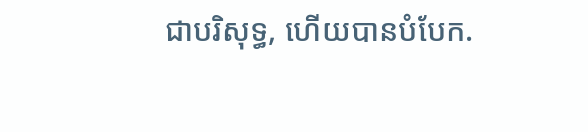ជាបរិសុទ្ធ, ហើយបានបំបែក.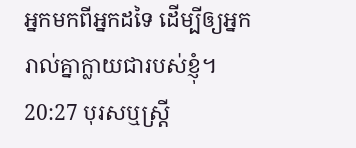អ្នកមកពីអ្នកដទៃ ដើម្បីឲ្យអ្នករាល់គ្នាក្លាយជារបស់ខ្ញុំ។
20:27 បុរសឬស្ត្រី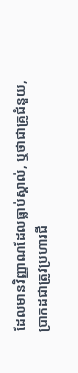ដែលមានវិញ្ញាណដែលធ្លាប់ស្គាល់, ឬថាជាគ្រូជំនួយ,
ប្រាកដជាត្រូវប្រហារជី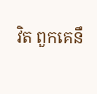វិត ពួកគេនឹ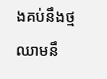ងគប់នឹងថ្ម
ឈាមនឹ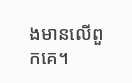ងមានលើពួកគេ។